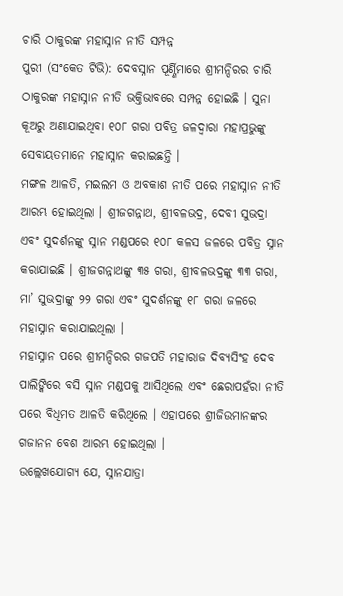ଚାରି ଠାକୁରଙ୍କ ମହାସ୍ନାନ ନୀତି ସମ୍ପନ୍ନ
ପୁରୀ (ସଂକେତ ଟିଭି): ଦେବସ୍ନାନ ପୂର୍ଣ୍ଣିମାରେ ଶ୍ରୀମନ୍ଦିରର ଚାରି ଠାକୁରଙ୍କ ମହାସ୍ନାନ ନୀତି ଭକ୍ତିଭାବରେ ସମ୍ପନ୍ନ ହୋଇଛି । ସୁନା କୂଅରୁ ଅଣାଯାଇଥିବା ୧୦୮ ଗରା ପବିତ୍ର ଜଳଦ୍ୱାରା ମହାପ୍ରଭୁଙ୍କୁ ସେବାୟତମାନେ ମହାସ୍ନାନ କରାଇଛନ୍ତି ।
ମଙ୍ଗଳ ଆଳତି, ମଇଲମ ଓ ଅବକାଶ ନୀତି ପରେ ମହାସ୍ନାନ ନୀତି ଆରମ୍ଭ ହୋଇଥିଲା । ଶ୍ରୀଜଗନ୍ନାଥ, ଶ୍ରୀବଳଭଦ୍ର, ଦେବୀ ସୁଭଦ୍ରା ଏବଂ ସୁଦର୍ଶନଙ୍କୁ ସ୍ନାନ ମଣ୍ଡପରେ ୧୦୮ କଳସ ଜଳରେ ପବିତ୍ର ସ୍ନାନ କରାଯାଇଛି । ଶ୍ରୀଜଗନ୍ନାଥଙ୍କୁ ୩୫ ଗରା, ଶ୍ରୀବଳଭଦ୍ରଙ୍କୁ ୩୩ ଗରା, ମା’ ସୁଭଦ୍ରାଙ୍କୁ ୨୨ ଗରା ଏବଂ ସୁଦର୍ଶନଙ୍କୁ ୧୮ ଗରା ଜଳରେ ମହାସ୍ନାନ କରାଯାଇଥିଲା ।
ମହାସ୍ନାନ ପରେ ଶ୍ରୀମନ୍ଦିରର ଗଜପତି ମହାରାଜ ଦିବ୍ୟସିଂହ ଦେବ ପାଲିଙ୍କିରେ ବସି ସ୍ନାନ ମଣ୍ଡପକୁ ଆସିଥିଲେ ଏବଂ ଛେରାପହଁରା ନୀତି ପରେ ବିଧିମତ ଆଳତି କରିଥିଲେ । ଏହାପରେ ଶ୍ରୀଜିଉମାନଙ୍କର ଗଜାନନ ବେଶ ଆରମ୍ଭ ହୋଇଥିଲା ।
ଉଲ୍ଲେଖଯୋଗ୍ୟ ଯେ, ସ୍ନାନଯାତ୍ରା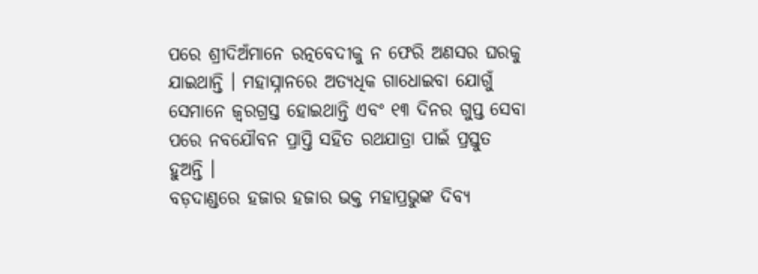ପରେ ଶ୍ରୀଦିଅଁମାନେ ରତ୍ନବେଦୀକୁ ନ ଫେରି ଅଣସର ଘରକୁ ଯାଇଥାନ୍ତି । ମହାସ୍ନାନରେ ଅତ୍ୟଧିକ ଗାଧୋଇବା ଯୋଗୁଁ ସେମାନେ ଜ୍ୱରଗ୍ରସ୍ତ ହୋଇଥାନ୍ତି ଏବଂ ୧୩ ଦିନର ଗୁପ୍ତ ସେବା ପରେ ନବଯୌବନ ପ୍ରାପ୍ତି ସହିତ ରଥଯାତ୍ରା ପାଇଁ ପ୍ରସ୍ତୁତ ହୁଅନ୍ତି ।
ବଡ଼ଦାଣ୍ଡରେ ହଜାର ହଜାର ଭକ୍ତ ମହାପ୍ରଭୁଙ୍କ ଦିବ୍ୟ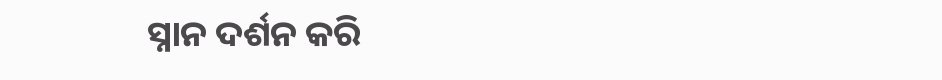ସ୍ନାନ ଦର୍ଶନ କରି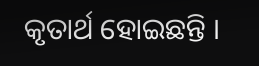କୃତାର୍ଥ ହୋଇଛନ୍ତି ।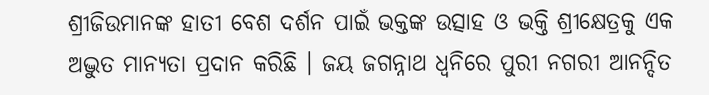ଶ୍ରୀଜିଉମାନଙ୍କ ହାତୀ ବେଶ ଦର୍ଶନ ପାଇଁ ଭକ୍ତଙ୍କ ଉତ୍ସାହ ଓ ଭକ୍ତି ଶ୍ରୀକ୍ଷେତ୍ରକୁ ଏକ ଅଦ୍ଭୁତ ମାନ୍ୟତା ପ୍ରଦାନ କରିଛି । ଜୟ ଜଗନ୍ନାଥ ଧ୍ୱନିରେ ପୁରୀ ନଗରୀ ଆନନ୍ଦିତ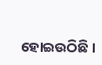ହୋଇଉଠିଛି ।